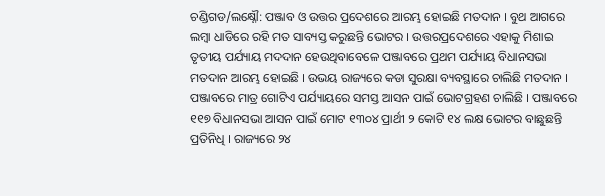ଚଣ୍ଡିଗଡ/ଲକ୍ଷ୍ନୌ: ପଞ୍ଜାବ ଓ ଉତ୍ତର ପ୍ରଦେଶରେ ଆରମ୍ଭ ହୋଇଛି ମତଦାନ । ବୁଥ ଆଗରେ ଲମ୍ବା ଧାଡିରେ ରହି ମତ ସାବ୍ୟସ୍ତ କରୁଛନ୍ତି ଭୋଟର । ଉତ୍ତରପ୍ରଦେଶରେ ଏହାକୁ ମିଶାଇ ତୃତୀୟ ପର୍ଯ୍ୟାୟ ମଦଦାନ ହେଉଥିବାବେଳେ ପଞ୍ଜାବରେ ପ୍ରଥମ ପର୍ଯ୍ୟାୟ ବିଧାନସଭା ମତଦାନ ଆରମ୍ଭ ହୋଇଛି । ଉଭୟ ରାଜ୍ୟରେ କଡା ସୁରକ୍ଷା ବ୍ୟବସ୍ଥାରେ ଚାଲିଛି ମତଦାନ ।
ପଞ୍ଜାବରେ ମାତ୍ର ଗୋଟିଏ ପର୍ଯ୍ୟାୟରେ ସମସ୍ତ ଆସନ ପାଇଁ ଭୋଟଗ୍ରହଣ ଚାଲିଛି । ପଞ୍ଜାବରେ ୧୧୭ ବିଧାନସଭା ଆସନ ପାଇଁ ମୋଟ ୧୩୦୪ ପ୍ରାର୍ଥୀ ୨ କୋଟି ୧୪ ଲକ୍ଷ ଭୋଟର ବାଛୁଛନ୍ତି ପ୍ରତିନିଧି । ରାଜ୍ୟରେ ୨୪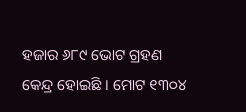ହଜାର ୬୮୯ ଭୋଟ ଗ୍ରହଣ କେନ୍ଦ୍ର ହୋଇଛି । ମୋଟ ୧୩୦୪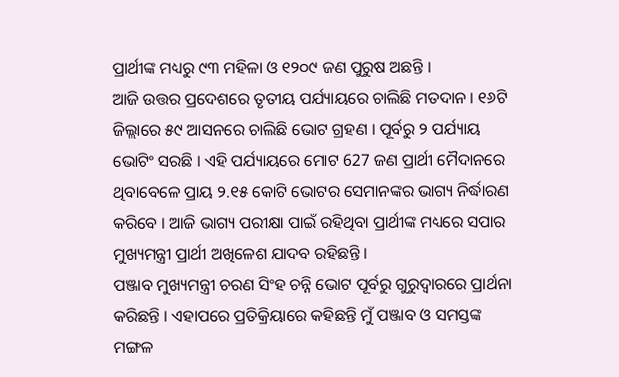ପ୍ରାର୍ଥୀଙ୍କ ମଧ୍ୟରୁ ୯୩ ମହିଳା ଓ ୧୨୦୯ ଜଣ ପୁରୁଷ ଅଛନ୍ତି ।
ଆଜି ଉତ୍ତର ପ୍ରଦେଶରେ ତୃତୀୟ ପର୍ଯ୍ୟାୟରେ ଚାଲିଛି ମତଦାନ । ୧୬ଟି ଜିଲ୍ଲାରେ ୫୯ ଆସନରେ ଚାଲିଛି ଭୋଟ ଗ୍ରହଣ । ପୂର୍ବରୁ ୨ ପର୍ଯ୍ୟାୟ ଭୋଟିଂ ସରଛି । ଏହି ପର୍ଯ୍ୟାୟରେ ମୋଟ 627 ଜଣ ପ୍ରାର୍ଥୀ ମୈଦାନରେ ଥିବାବେଳେ ପ୍ରାୟ ୨.୧୫ କୋଟି ଭୋଟର ସେମାନଙ୍କର ଭାଗ୍ୟ ନିର୍ଦ୍ଧାରଣ କରିବେ । ଆଜି ଭାଗ୍ୟ ପରୀକ୍ଷା ପାଇଁ ରହିଥିବା ପ୍ରାର୍ଥୀଙ୍କ ମଧ୍ୟରେ ସପାର ମୁଖ୍ୟମନ୍ତ୍ରୀ ପ୍ରାର୍ଥୀ ଅଖିଳେଶ ଯାଦବ ରହିଛନ୍ତି ।
ପଞ୍ଜାବ ମୁଖ୍ୟମନ୍ତ୍ରୀ ଚରଣ ସିଂହ ଚନ୍ନି ଭୋଟ ପୂର୍ବରୁ ଗୁରୁଦ୍ବାରରେ ପ୍ରାର୍ଥନା କରିଛନ୍ତି । ଏହାପରେ ପ୍ରତିକ୍ରିୟାରେ କହିଛନ୍ତି ମୁଁ ପଞ୍ଜାବ ଓ ସମସ୍ତଙ୍କ ମଙ୍ଗଳ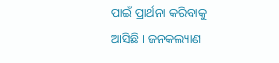ପାଇଁ ପ୍ରାର୍ଥନା କରିବାକୁ ଆସିଛି । ଜନକଲ୍ୟାଣ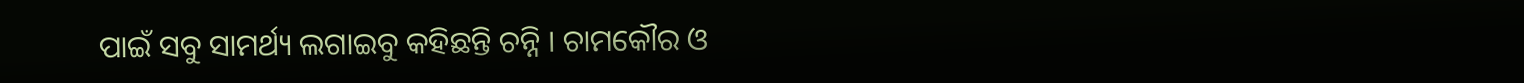ପାଇଁ ସବୁ ସାମର୍ଥ୍ୟ ଲଗାଇବୁ କହିଛନ୍ତି ଚନ୍ନି । ଚାମକୌର ଓ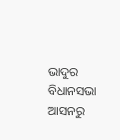ଭାଦୁର ବିଧାନସଭା ଆସନରୁ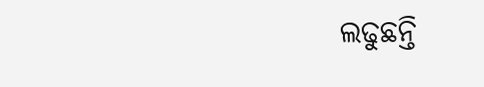ଲଢୁଛନ୍ତି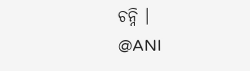ଚନ୍ନି ।
@ANI